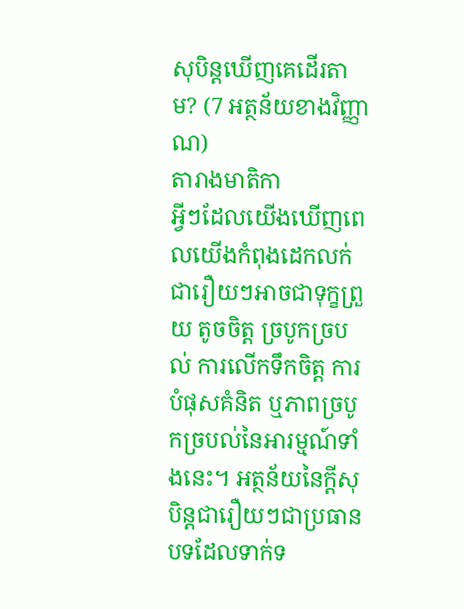សុបិន្តឃើញគេដើរតាម? (7 អត្ថន័យខាងវិញ្ញាណ)
តារាងមាតិកា
អ្វីៗដែលយើងឃើញពេលយើងកំពុងដេកលក់ ជារឿយៗអាចជាទុក្ខព្រួយ តូចចិត្ត ច្របូកច្របល់ ការលើកទឹកចិត្ដ ការបំផុសគំនិត ឬភាពច្របូកច្របល់នៃអារម្មណ៍ទាំងនេះ។ អត្ថន័យនៃក្តីសុបិន្តជារឿយៗជាប្រធានបទដែលទាក់ទ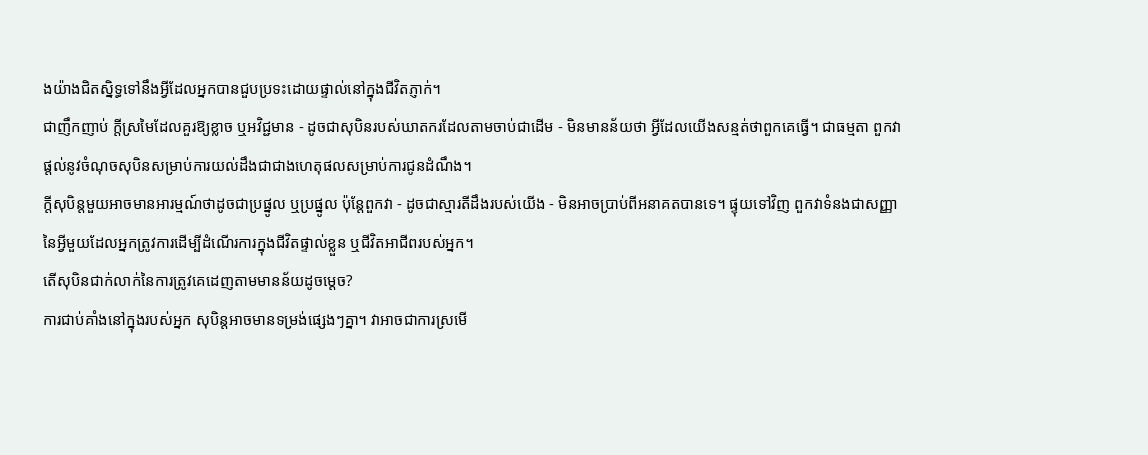ងយ៉ាងជិតស្និទ្ធទៅនឹងអ្វីដែលអ្នកបានជួបប្រទះដោយផ្ទាល់នៅក្នុងជីវិតភ្ញាក់។
ជាញឹកញាប់ ក្តីស្រមៃដែលគួរឱ្យខ្លាច ឬអវិជ្ជមាន - ដូចជាសុបិនរបស់ឃាតករដែលតាមចាប់ជាដើម - មិនមានន័យថា អ្វីដែលយើងសន្មត់ថាពួកគេធ្វើ។ ជាធម្មតា ពួកវាផ្តល់នូវចំណុចសុបិនសម្រាប់ការយល់ដឹងជាជាងហេតុផលសម្រាប់ការជូនដំណឹង។
ក្តីសុបិន្តមួយអាចមានអារម្មណ៍ថាដូចជាប្រផ្នូល ឬប្រផ្នូល ប៉ុន្តែពួកវា - ដូចជាស្មារតីដឹងរបស់យើង - មិនអាចប្រាប់ពីអនាគតបានទេ។ ផ្ទុយទៅវិញ ពួកវាទំនងជាសញ្ញានៃអ្វីមួយដែលអ្នកត្រូវការដើម្បីដំណើរការក្នុងជីវិតផ្ទាល់ខ្លួន ឬជីវិតអាជីពរបស់អ្នក។
តើសុបិនជាក់លាក់នៃការត្រូវគេដេញតាមមានន័យដូចម្តេច?
ការជាប់គាំងនៅក្នុងរបស់អ្នក សុបិន្តអាចមានទម្រង់ផ្សេងៗគ្នា។ វាអាចជាការស្រមើ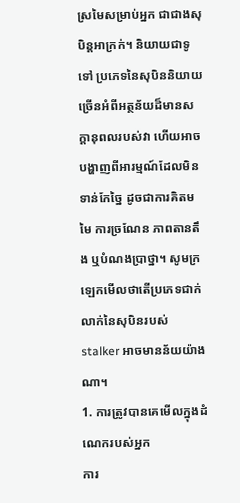ស្រមៃសម្រាប់អ្នក ជាជាងសុបិន្តអាក្រក់។ និយាយជាទូទៅ ប្រភេទនៃសុបិននិយាយច្រើនអំពីអត្ថន័យដ៏មានសក្តានុពលរបស់វា ហើយអាចបង្ហាញពីអារម្មណ៍ដែលមិនទាន់កែច្នៃ ដូចជាការគិតមមៃ ការច្រណែន ភាពតានតឹង ឬបំណងប្រាថ្នា។ សូមក្រឡេកមើលថាតើប្រភេទជាក់លាក់នៃសុបិនរបស់ stalker អាចមានន័យយ៉ាងណា។
1. ការត្រូវបានគេមើលក្នុងដំណេករបស់អ្នក
ការ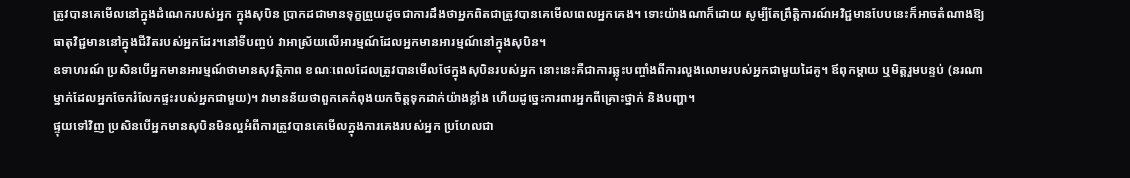ត្រូវបានគេមើលនៅក្នុងដំណេករបស់អ្នក ក្នុងសុបិន ប្រាកដជាមានទុក្ខព្រួយដូចជាការដឹងថាអ្នកពិតជាត្រូវបានគេមើលពេលអ្នកគេង។ ទោះយ៉ាងណាក៏ដោយ សូម្បីតែព្រឹត្តិការណ៍អវិជ្ជមានបែបនេះក៏អាចតំណាងឱ្យធាតុវិជ្ជមាននៅក្នុងជីវិតរបស់អ្នកដែរ។នៅទីបញ្ចប់ វាអាស្រ័យលើអារម្មណ៍ដែលអ្នកមានអារម្មណ៍នៅក្នុងសុបិន។
ឧទាហរណ៍ ប្រសិនបើអ្នកមានអារម្មណ៍ថាមានសុវត្ថិភាព ខណៈពេលដែលត្រូវបានមើលថែក្នុងសុបិនរបស់អ្នក នោះនេះគឺជាការឆ្លុះបញ្ចាំងពីការលួងលោមរបស់អ្នកជាមួយដៃគូ។ ឪពុកម្តាយ ឬមិត្តរួមបន្ទប់ (នរណាម្នាក់ដែលអ្នកចែករំលែកផ្ទះរបស់អ្នកជាមួយ)។ វាមានន័យថាពួកគេកំពុងយកចិត្តទុកដាក់យ៉ាងខ្លាំង ហើយដូច្នេះការពារអ្នកពីគ្រោះថ្នាក់ និងបញ្ហា។
ផ្ទុយទៅវិញ ប្រសិនបើអ្នកមានសុបិនមិនល្អអំពីការត្រូវបានគេមើលក្នុងការគេងរបស់អ្នក ប្រហែលជា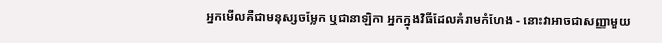អ្នកមើលគឺជាមនុស្សចម្លែក ឬជានាឡិកា អ្នកក្នុងវិធីដែលគំរាមកំហែង - នោះវាអាចជាសញ្ញាមួយ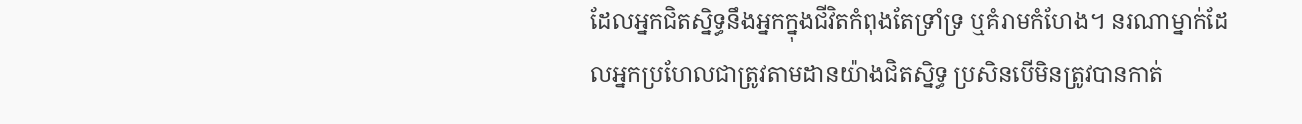ដែលអ្នកជិតស្និទ្ធនឹងអ្នកក្នុងជីវិតកំពុងតែទ្រាំទ្រ ឬគំរាមកំហែង។ នរណាម្នាក់ដែលអ្នកប្រហែលជាត្រូវតាមដានយ៉ាងជិតស្និទ្ធ ប្រសិនបើមិនត្រូវបានកាត់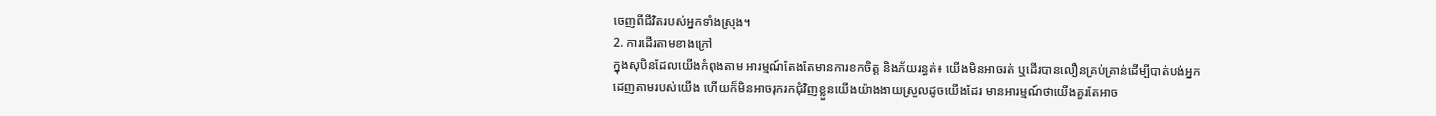ចេញពីជីវិតរបស់អ្នកទាំងស្រុង។
2. ការដើរតាមខាងក្រៅ
ក្នុងសុបិនដែលយើងកំពុងតាម អារម្មណ៍តែងតែមានការខកចិត្ត និងភ័យរន្ធត់៖ យើងមិនអាចរត់ ឬដើរបានលឿនគ្រប់គ្រាន់ដើម្បីបាត់បង់អ្នកដេញតាមរបស់យើង ហើយក៏មិនអាចរុករកជុំវិញខ្លួនយើងយ៉ាងងាយស្រួលដូចយើងដែរ មានអារម្មណ៍ថាយើងគួរតែអាច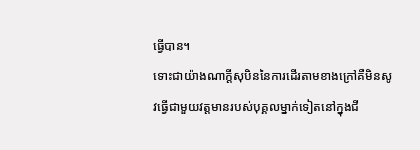ធ្វើបាន។
ទោះជាយ៉ាងណាក្តីសុបិននៃការដើរតាមខាងក្រៅគឺមិនសូវធ្វើជាមួយវត្តមានរបស់បុគ្គលម្នាក់ទៀតនៅក្នុងជី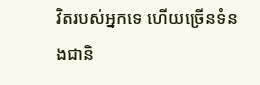វិតរបស់អ្នកទេ ហើយច្រើនទំនងជានិ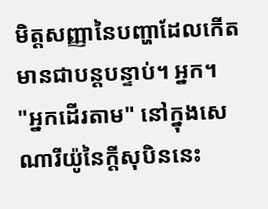មិត្តសញ្ញានៃបញ្ហាដែលកើតមានជាបន្តបន្ទាប់។ អ្នក។
"អ្នកដើរតាម" នៅក្នុងសេណារីយ៉ូនៃក្តីសុបិននេះ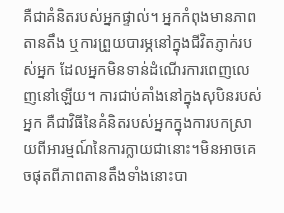គឺជាគំនិតរបស់អ្នកផ្ទាល់។ អ្នកកំពុងមានភាពតានតឹង ឬការព្រួយបារម្ភនៅក្នុងជីវិតភ្ញាក់របស់អ្នក ដែលអ្នកមិនទាន់ដំណើរការពេញលេញនៅឡើយ។ ការជាប់គាំងនៅក្នុងសុបិនរបស់អ្នក គឺជាវិធីនៃគំនិតរបស់អ្នកក្នុងការបកស្រាយពីអារម្មណ៍នៃការក្លាយជានោះ។មិនអាចគេចផុតពីភាពតានតឹងទាំងនោះបា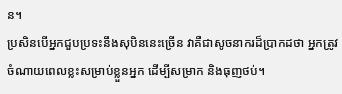ន។
ប្រសិនបើអ្នកជួបប្រទះនឹងសុបិននេះច្រើន វាគឺជាសូចនាករដ៏ប្រាកដថា អ្នកត្រូវចំណាយពេលខ្លះសម្រាប់ខ្លួនអ្នក ដើម្បីសម្រាក និងធុញថប់។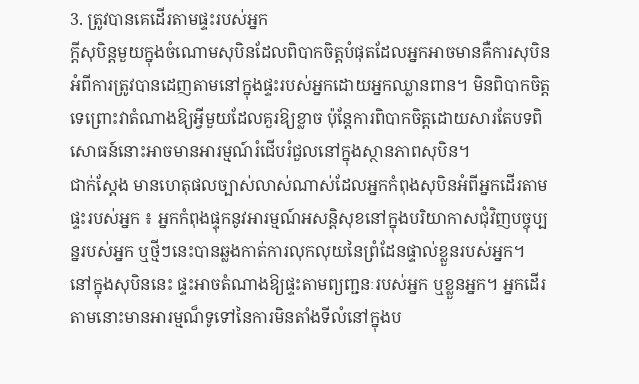3. ត្រូវបានគេដើរតាមផ្ទះរបស់អ្នក
ក្តីសុបិន្តមួយក្នុងចំណោមសុបិនដែលពិបាកចិត្តបំផុតដែលអ្នកអាចមានគឺការសុបិនអំពីការត្រូវបានដេញតាមនៅក្នុងផ្ទះរបស់អ្នកដោយអ្នកឈ្លានពាន។ មិនពិបាកចិត្តទេព្រោះវាតំណាងឱ្យអ្វីមួយដែលគួរឱ្យខ្លាច ប៉ុន្តែការពិបាកចិត្តដោយសារតែបទពិសោធន៍នោះអាចមានអារម្មណ៍រំជើបរំជួលនៅក្នុងស្ថានភាពសុបិន។
ជាក់ស្តែង មានហេតុផលច្បាស់លាស់ណាស់ដែលអ្នកកំពុងសុបិនអំពីអ្នកដើរតាមផ្ទះរបស់អ្នក ៖ អ្នកកំពុងផ្ទុកនូវអារម្មណ៍អសន្តិសុខនៅក្នុងបរិយាកាសជុំវិញបច្ចុប្បន្នរបស់អ្នក ឬថ្មីៗនេះបានឆ្លងកាត់ការលុកលុយនៃព្រំដែនផ្ទាល់ខ្លួនរបស់អ្នក។
នៅក្នុងសុបិននេះ ផ្ទះអាចតំណាងឱ្យផ្ទះតាមព្យញ្ជនៈរបស់អ្នក ឬខ្លួនអ្នក។ អ្នកដើរតាមនោះមានអារម្មណ៏ទូទៅនៃការមិនតាំងទីលំនៅក្នុងប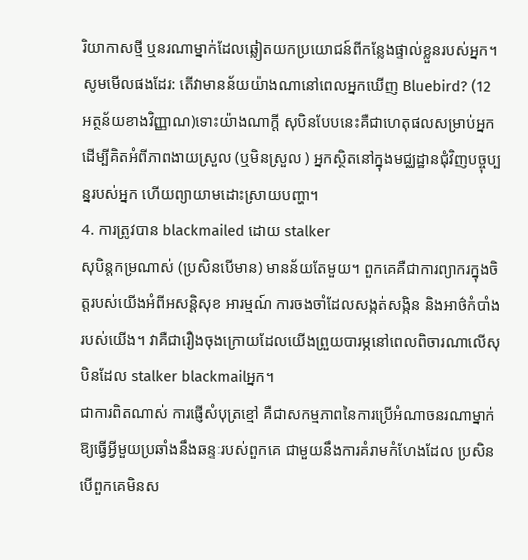រិយាកាសថ្មី ឬនរណាម្នាក់ដែលឆ្លៀតយកប្រយោជន៍ពីកន្លែងផ្ទាល់ខ្លួនរបស់អ្នក។
សូមមើលផងដែរ: តើវាមានន័យយ៉ាងណានៅពេលអ្នកឃើញ Bluebird? (12 អត្ថន័យខាងវិញ្ញាណ)ទោះយ៉ាងណាក្តី សុបិនបែបនេះគឺជាហេតុផលសម្រាប់អ្នកដើម្បីគិតអំពីភាពងាយស្រួល (ឬមិនស្រួល ) អ្នកស្ថិតនៅក្នុងមជ្ឈដ្ឋានជុំវិញបច្ចុប្បន្នរបស់អ្នក ហើយព្យាយាមដោះស្រាយបញ្ហា។
4. ការត្រូវបាន blackmailed ដោយ stalker
សុបិន្តកម្រណាស់ (ប្រសិនបើមាន) មានន័យតែមួយ។ ពួកគេគឺជាការព្យាករក្នុងចិត្តរបស់យើងអំពីអសន្តិសុខ អារម្មណ៍ ការចងចាំដែលសង្កត់សង្កិន និងអាថ៌កំបាំងរបស់យើង។ វាគឺជារឿងចុងក្រោយដែលយើងព្រួយបារម្ភនៅពេលពិចារណាលើសុបិនដែល stalker blackmailអ្នក។
ជាការពិតណាស់ ការផ្ញើសំបុត្រខ្មៅ គឺជាសកម្មភាពនៃការប្រើអំណាចនរណាម្នាក់ឱ្យធ្វើអ្វីមួយប្រឆាំងនឹងឆន្ទៈរបស់ពួកគេ ជាមួយនឹងការគំរាមកំហែងដែល ប្រសិនបើពួកគេមិនស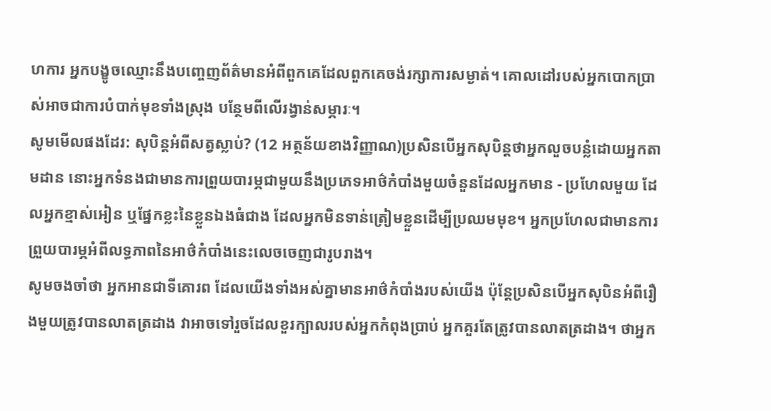ហការ អ្នកបង្ខូចឈ្មោះនឹងបញ្ចេញព័ត៌មានអំពីពួកគេដែលពួកគេចង់រក្សាការសម្ងាត់។ គោលដៅរបស់អ្នកបោកប្រាស់អាចជាការបំបាក់មុខទាំងស្រុង បន្ថែមពីលើរង្វាន់សម្ភារៈ។
សូមមើលផងដែរ: សុបិន្តអំពីសត្វស្លាប់? (12 អត្ថន័យខាងវិញ្ញាណ)ប្រសិនបើអ្នកសុបិន្តថាអ្នកលួចបន្លំដោយអ្នកតាមដាន នោះអ្នកទំនងជាមានការព្រួយបារម្ភជាមួយនឹងប្រភេទអាថ៌កំបាំងមួយចំនួនដែលអ្នកមាន - ប្រហែលមួយ ដែលអ្នកខ្មាស់អៀន ឬផ្នែកខ្លះនៃខ្លួនឯងធំជាង ដែលអ្នកមិនទាន់ត្រៀមខ្លួនដើម្បីប្រឈមមុខ។ អ្នកប្រហែលជាមានការព្រួយបារម្ភអំពីលទ្ធភាពនៃអាថ៌កំបាំងនេះលេចចេញជារូបរាង។
សូមចងចាំថា អ្នកអានជាទីគោរព ដែលយើងទាំងអស់គ្នាមានអាថ៌កំបាំងរបស់យើង ប៉ុន្តែប្រសិនបើអ្នកសុបិនអំពីរឿងមួយត្រូវបានលាតត្រដាង វាអាចទៅរួចដែលខួរក្បាលរបស់អ្នកកំពុងប្រាប់ អ្នកគួរតែត្រូវបានលាតត្រដាង។ ថាអ្នក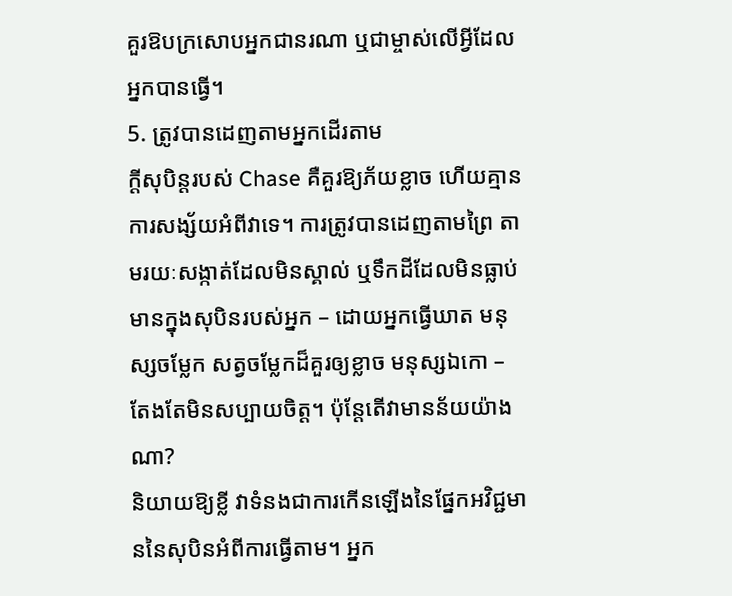គួរឱបក្រសោបអ្នកជានរណា ឬជាម្ចាស់លើអ្វីដែលអ្នកបានធ្វើ។
5. ត្រូវបានដេញតាមអ្នកដើរតាម
ក្តីសុបិន្តរបស់ Chase គឺគួរឱ្យភ័យខ្លាច ហើយគ្មានការសង្ស័យអំពីវាទេ។ ការត្រូវបានដេញតាមព្រៃ តាមរយៈសង្កាត់ដែលមិនស្គាល់ ឬទឹកដីដែលមិនធ្លាប់មានក្នុងសុបិនរបស់អ្នក – ដោយអ្នកធ្វើឃាត មនុស្សចម្លែក សត្វចម្លែកដ៏គួរឲ្យខ្លាច មនុស្សឯកោ – តែងតែមិនសប្បាយចិត្ត។ ប៉ុន្តែតើវាមានន័យយ៉ាងណា?
និយាយឱ្យខ្លី វាទំនងជាការកើនឡើងនៃផ្នែកអវិជ្ជមាននៃសុបិនអំពីការធ្វើតាម។ អ្នក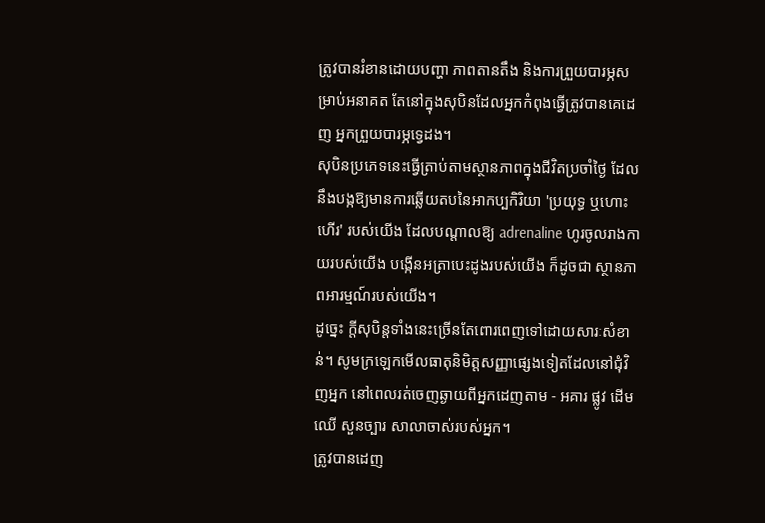ត្រូវបានរំខានដោយបញ្ហា ភាពតានតឹង និងការព្រួយបារម្ភសម្រាប់អនាគត តែនៅក្នុងសុបិនដែលអ្នកកំពុងធ្វើត្រូវបានគេដេញ អ្នកព្រួយបារម្ភទ្វេដង។
សុបិនប្រភេទនេះធ្វើត្រាប់តាមស្ថានភាពក្នុងជីវិតប្រចាំថ្ងៃ ដែលនឹងបង្កឱ្យមានការឆ្លើយតបនៃអាកប្បកិរិយា 'ប្រយុទ្ធ ឬហោះហើរ' របស់យើង ដែលបណ្តាលឱ្យ adrenaline ហូរចូលរាងកាយរបស់យើង បង្កើនអត្រាបេះដូងរបស់យើង ក៏ដូចជា ស្ថានភាពអារម្មណ៍របស់យើង។
ដូច្នេះ ក្តីសុបិន្តទាំងនេះច្រើនតែពោរពេញទៅដោយសារៈសំខាន់។ សូមក្រឡេកមើលធាតុនិមិត្តសញ្ញាផ្សេងទៀតដែលនៅជុំវិញអ្នក នៅពេលរត់ចេញឆ្ងាយពីអ្នកដេញតាម - អគារ ផ្លូវ ដើមឈើ សួនច្បារ សាលាចាស់របស់អ្នក។
ត្រូវបានដេញ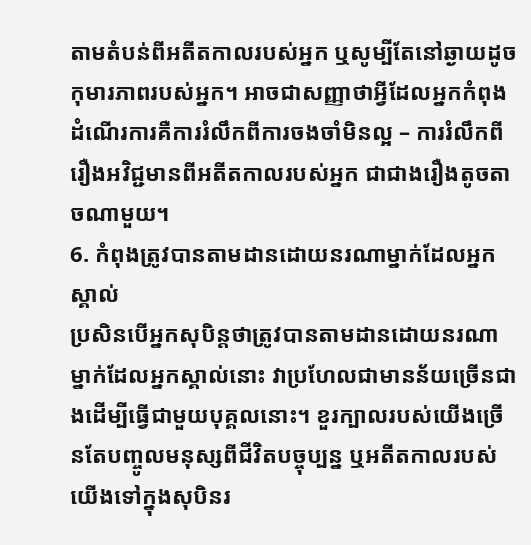តាមតំបន់ពីអតីតកាលរបស់អ្នក ឬសូម្បីតែនៅឆ្ងាយដូចកុមារភាពរបស់អ្នក។ អាចជាសញ្ញាថាអ្វីដែលអ្នកកំពុងដំណើរការគឺការរំលឹកពីការចងចាំមិនល្អ – ការរំលឹកពីរឿងអវិជ្ជមានពីអតីតកាលរបស់អ្នក ជាជាងរឿងតូចតាចណាមួយ។
6. កំពុងត្រូវបានតាមដានដោយនរណាម្នាក់ដែលអ្នកស្គាល់
ប្រសិនបើអ្នកសុបិន្តថាត្រូវបានតាមដានដោយនរណាម្នាក់ដែលអ្នកស្គាល់នោះ វាប្រហែលជាមានន័យច្រើនជាងដើម្បីធ្វើជាមួយបុគ្គលនោះ។ ខួរក្បាលរបស់យើងច្រើនតែបញ្ចូលមនុស្សពីជីវិតបច្ចុប្បន្ន ឬអតីតកាលរបស់យើងទៅក្នុងសុបិនរ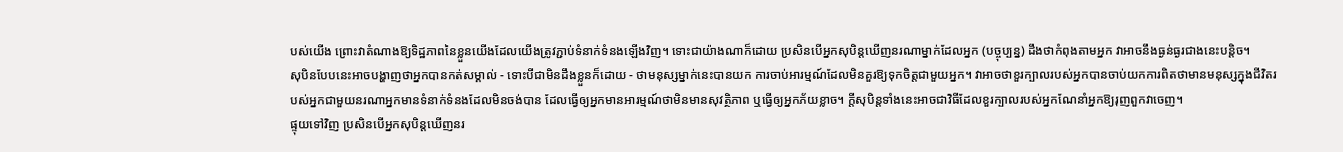បស់យើង ព្រោះវាតំណាងឱ្យទិដ្ឋភាពនៃខ្លួនយើងដែលយើងត្រូវភ្ជាប់ទំនាក់ទំនងឡើងវិញ។ ទោះជាយ៉ាងណាក៏ដោយ ប្រសិនបើអ្នកសុបិន្តឃើញនរណាម្នាក់ដែលអ្នក (បច្ចុប្បន្ន) ដឹងថាកំពុងតាមអ្នក វាអាចនឹងធ្ងន់ធ្ងរជាងនេះបន្តិច។
សុបិនបែបនេះអាចបង្ហាញថាអ្នកបានកត់សម្គាល់ - ទោះបីជាមិនដឹងខ្លួនក៏ដោយ - ថាមនុស្សម្នាក់នេះបានយក ការចាប់អារម្មណ៍ដែលមិនគួរឱ្យទុកចិត្តជាមួយអ្នក។ វាអាចថាខួរក្បាលរបស់អ្នកបានចាប់យកការពិតថាមានមនុស្សក្នុងជីវិតរបស់អ្នកជាមួយនរណាអ្នកមានទំនាក់ទំនងដែលមិនចង់បាន ដែលធ្វើឲ្យអ្នកមានអារម្មណ៍ថាមិនមានសុវត្ថិភាព ឬធ្វើឲ្យអ្នកភ័យខ្លាច។ ក្តីសុបិន្តទាំងនេះអាចជាវិធីដែលខួរក្បាលរបស់អ្នកណែនាំអ្នកឱ្យរុញពួកវាចេញ។
ផ្ទុយទៅវិញ ប្រសិនបើអ្នកសុបិន្តឃើញនរ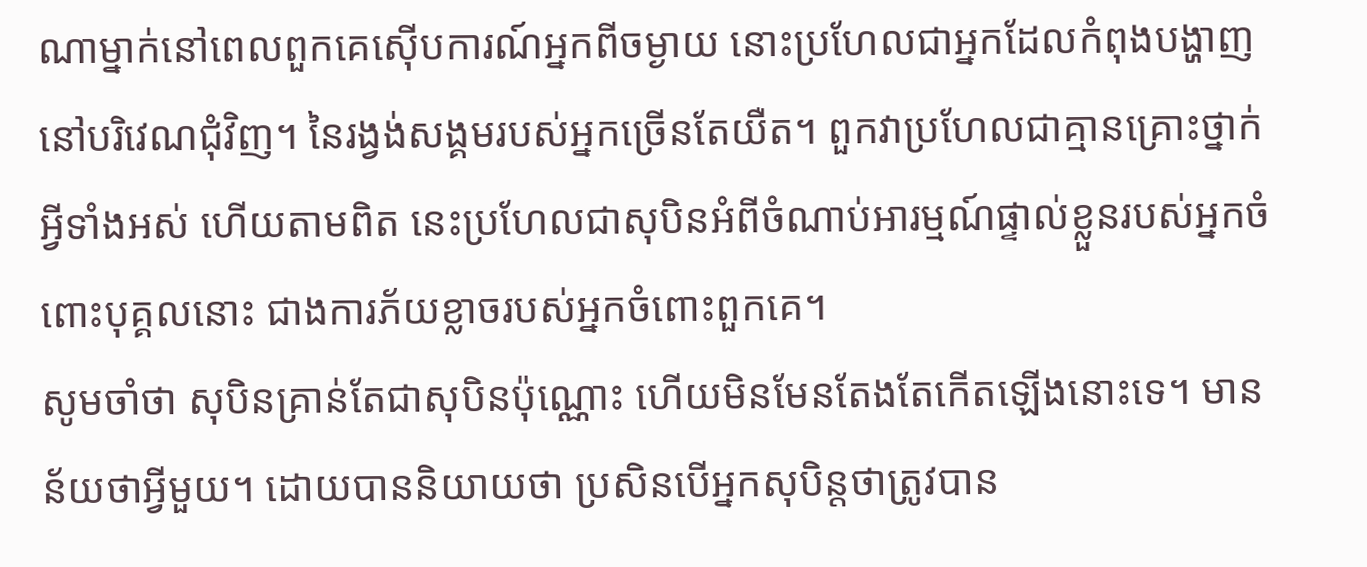ណាម្នាក់នៅពេលពួកគេស៊ើបការណ៍អ្នកពីចម្ងាយ នោះប្រហែលជាអ្នកដែលកំពុងបង្ហាញនៅបរិវេណជុំវិញ។ នៃរង្វង់សង្គមរបស់អ្នកច្រើនតែយឺត។ ពួកវាប្រហែលជាគ្មានគ្រោះថ្នាក់អ្វីទាំងអស់ ហើយតាមពិត នេះប្រហែលជាសុបិនអំពីចំណាប់អារម្មណ៍ផ្ទាល់ខ្លួនរបស់អ្នកចំពោះបុគ្គលនោះ ជាងការភ័យខ្លាចរបស់អ្នកចំពោះពួកគេ។
សូមចាំថា សុបិនគ្រាន់តែជាសុបិនប៉ុណ្ណោះ ហើយមិនមែនតែងតែកើតឡើងនោះទេ។ មានន័យថាអ្វីមួយ។ ដោយបាននិយាយថា ប្រសិនបើអ្នកសុបិន្តថាត្រូវបាន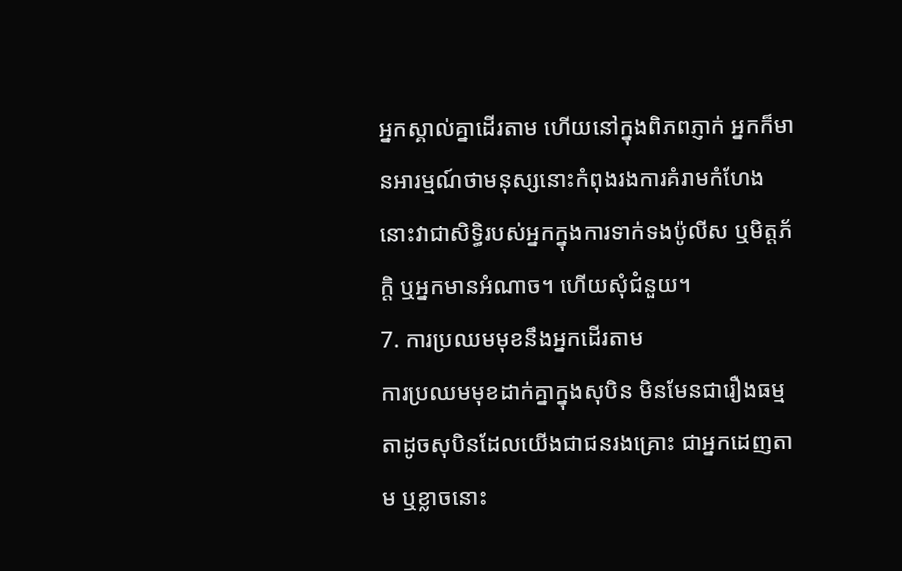អ្នកស្គាល់គ្នាដើរតាម ហើយនៅក្នុងពិភពភ្ញាក់ អ្នកក៏មានអារម្មណ៍ថាមនុស្សនោះកំពុងរងការគំរាមកំហែង នោះវាជាសិទ្ធិរបស់អ្នកក្នុងការទាក់ទងប៉ូលីស ឬមិត្តភ័ក្តិ ឬអ្នកមានអំណាច។ ហើយសុំជំនួយ។
7. ការប្រឈមមុខនឹងអ្នកដើរតាម
ការប្រឈមមុខដាក់គ្នាក្នុងសុបិន មិនមែនជារឿងធម្មតាដូចសុបិនដែលយើងជាជនរងគ្រោះ ជាអ្នកដេញតាម ឬខ្លាចនោះ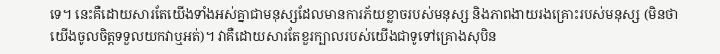ទេ។ នេះគឺដោយសារតែយើងទាំងអស់គ្នាជាមនុស្សដែលមានការភ័យខ្លាចរបស់មនុស្ស និងភាពងាយរងគ្រោះរបស់មនុស្ស (មិនថាយើងចូលចិត្តទទួលយកវាឬអត់)។ វាគឺដោយសារតែខួរក្បាលរបស់យើងជាទូទៅគ្រោងសុបិន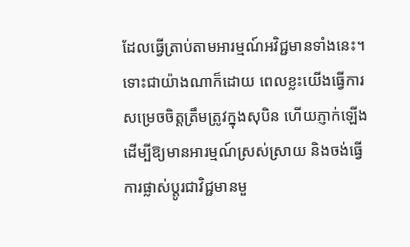ដែលធ្វើត្រាប់តាមអារម្មណ៍អវិជ្ជមានទាំងនេះ។
ទោះជាយ៉ាងណាក៏ដោយ ពេលខ្លះយើងធ្វើការសម្រេចចិត្តត្រឹមត្រូវក្នុងសុបិន ហើយភ្ញាក់ឡើងដើម្បីឱ្យមានអារម្មណ៍ស្រស់ស្រាយ និងចង់ធ្វើការផ្លាស់ប្តូរជាវិជ្ជមានមួ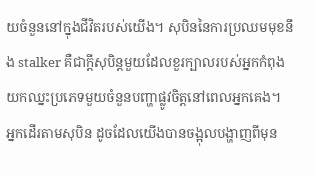យចំនួននៅក្នុងជីវិតរបស់យើង។ សុបិននៃការប្រឈមមុខនឹង stalker គឺជាក្តីសុបិន្តមួយដែលខួរក្បាលរបស់អ្នកកំពុងយកឈ្នះប្រភេទមួយចំនួនបញ្ហាផ្លូវចិត្តនៅពេលអ្នកគេង។
អ្នកដើរតាមសុបិន ដូចដែលយើងបានចង្អុលបង្ហាញពីមុន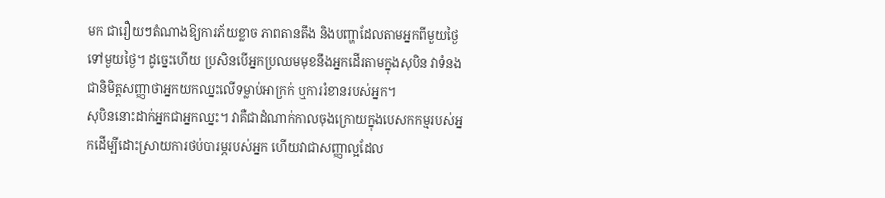មក ជារឿយៗតំណាងឱ្យការភ័យខ្លាច ភាពតានតឹង និងបញ្ហាដែលតាមអ្នកពីមួយថ្ងៃទៅមួយថ្ងៃ។ ដូច្នេះហើយ ប្រសិនបើអ្នកប្រឈមមុខនឹងអ្នកដើរតាមក្នុងសុបិន វាទំនងជានិមិត្តសញ្ញាថាអ្នកយកឈ្នះលើទម្លាប់អាក្រក់ ឬការរំខានរបស់អ្នក។
សុបិននោះដាក់អ្នកជាអ្នកឈ្នះ។ វាគឺជាដំណាក់កាលចុងក្រោយក្នុងបេសកកម្មរបស់អ្នកដើម្បីដោះស្រាយការថប់បារម្ភរបស់អ្នក ហើយវាជាសញ្ញាល្អដែល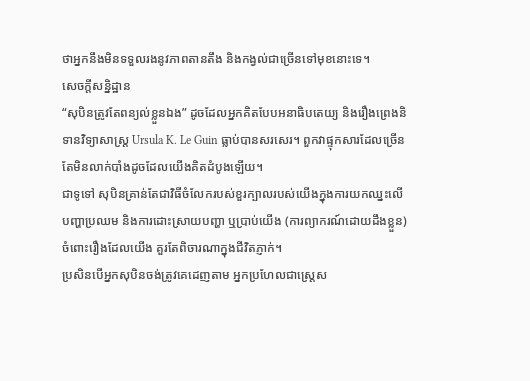ថាអ្នកនឹងមិនទទួលរងនូវភាពតានតឹង និងកង្វល់ជាច្រើនទៅមុខនោះទេ។
សេចក្តីសន្និដ្ឋាន
“សុបិនត្រូវតែពន្យល់ខ្លួនឯង” ដូចដែលអ្នកគិតបែបអនាធិបតេយ្យ និងរឿងព្រេងនិទានវិទ្យាសាស្ត្រ Ursula K. Le Guin ធ្លាប់បានសរសេរ។ ពួកវាផ្ទុកសារដែលច្រើនតែមិនលាក់បាំងដូចដែលយើងគិតដំបូងឡើយ។
ជាទូទៅ សុបិនគ្រាន់តែជាវិធីចំលែករបស់ខួរក្បាលរបស់យើងក្នុងការយកឈ្នះលើបញ្ហាប្រឈម និងការដោះស្រាយបញ្ហា ឬប្រាប់យើង (ការព្យាករណ៍ដោយដឹងខ្លួន) ចំពោះរឿងដែលយើង គួរតែពិចារណាក្នុងជីវិតភ្ញាក់។
ប្រសិនបើអ្នកសុបិនចង់ត្រូវគេដេញតាម អ្នកប្រហែលជាស្ត្រេស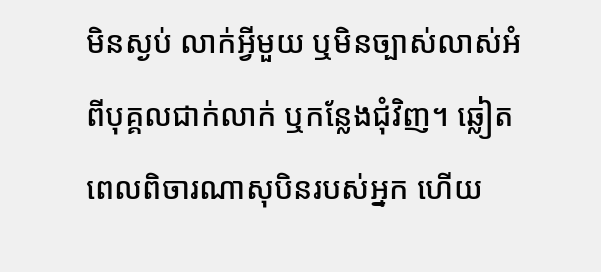មិនស្ងប់ លាក់អ្វីមួយ ឬមិនច្បាស់លាស់អំពីបុគ្គលជាក់លាក់ ឬកន្លែងជុំវិញ។ ឆ្លៀតពេលពិចារណាសុបិនរបស់អ្នក ហើយ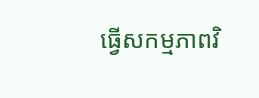ធ្វើសកម្មភាពវិ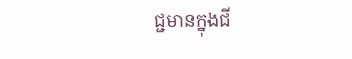ជ្ជមានក្នុងជី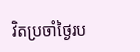វិតប្រចាំថ្ងៃរប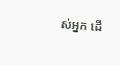ស់អ្នក ដើ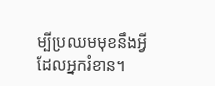ម្បីប្រឈមមុខនឹងអ្វីដែលអ្នករំខាន។